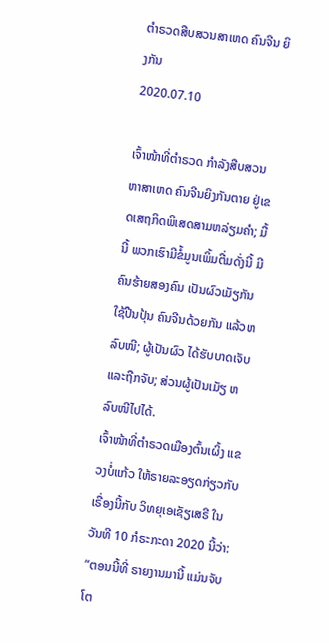ຕໍາຣວດສືບສວນສາເຫດ ຄົນຈີນ ຍິງກັນ
2020.07.10

ເຈົ້າໜ້າທີ່ຕຳຣວດ ກຳລັງສືບສວນຫາສາເຫດ ຄົນຈີນຍິງກັນຕາຍ ຢູ່ເຂດເສຖກິດພິເສດສາມຫລ່ຽມຄຳ; ມື້ນີ້ ພວກເຮົາມີຂໍ້ມູນເພິ້ມຕື່ມດັ່ງນີ້ ມີຄົນຮ້າຍສອງຄົນ ເປັນຜົວເມັຽກັນໃຊ້ປືນປຸ້ນ ຄົນຈີນດ້ວຍກັນ ແລ້ວຫລົບໜີ; ຜູ້ເປັນຜົວ ໄດ້ຮັບບາດເຈັບ ແລະຖືກຈັບ; ສ່ວນຜູ້ເປັນເມັຽ ຫລົບໜີໄປໄດ້.
ເຈົ້າໜ້າທີ່ຕຳຣວດເມືອງຕົ້ນເຜິ້ງ ແຂວງບໍ່ແກ້ວ ໃຫ້ຣາຍລະອຽດກ່ຽວກັບເຣື່ອງນີ້ກັບ ວິທຍຸເອເຊັຽເສຣີ ໃນວັນທີ 10 ກໍຣະກະດາ 2020 ນີ້ວ່າ:
“ຕອນນີ້ທີ່ ຣາຍງານມານີ້ ແມ່ນຈັບໂຕ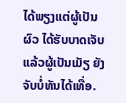ໄດ້ພຽງແຕ່ຜູ້ເປັນຜົວ ໄດ້ຮັບບາດເຈັບ ແລ້ວຜູ້ເປັນເມັຽ ຍັງຈັບບໍ່ທັນໄດ້ເທື່ອ.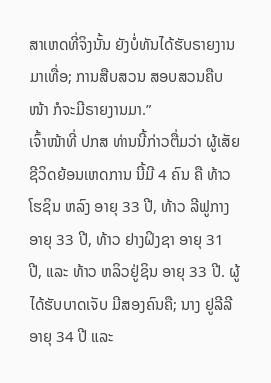ສາເຫດທີ່ຈິງນັ້ນ ຍັງບໍ່ທັນໄດ້ຮັບຣາຍງານມາເທື່ອ; ການສືບສວນ ສອບສວນຄືບໜ້າ ກໍຈະມີຣາຍງານມາ.”
ເຈົ້າໜ້າທີ່ ປກສ ທ່ານນີ້ກ່າວຕື່ມວ່າ ຜູ້ເສັຍຊີວິດຍ້ອນເຫດການ ນີ້ມີ 4 ຄົນ ຄື ທ້າວ ໂຮຊິນ ຫລົງ ອາຍຸ 33 ປີ, ທ້າວ ລີຟູກາງ ອາຍຸ 33 ປີ, ທ້າວ ຢາງຝິງຊາ ອາຍຸ 31 ປີ, ແລະ ທ້າວ ຫລິວຢູ່ຊິນ ອາຍຸ 33 ປີ. ຜູ້ໄດ້ຮັບບາດເຈັບ ມີສອງຄົນຄື; ນາງ ຢູລີລີ ອາຍຸ 34 ປີ ແລະ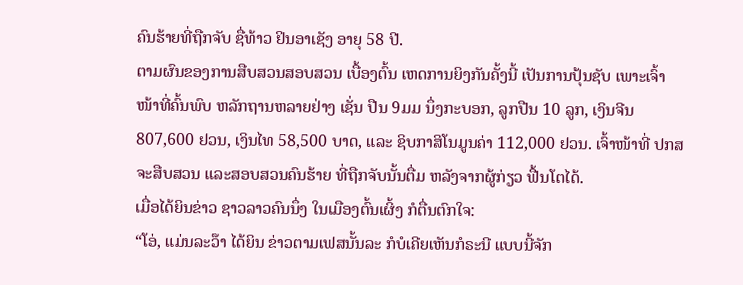ຄົນຮ້າຍທີ່ຖືກຈັບ ຊື່ທ້າວ ຢິນອາເຊັງ ອາຍຸ 58 ປີ.
ຕາມຜົນຂອງການສືບສວນສອບສວນ ເບື້ອງຕົ້ນ ເຫດການຍິງກັນຄັ້ງນີ້ ເປັນການປຸ້ນຊັບ ເພາະເຈົ້າໜ້າທີ່ຄົ້ນພົບ ຫລັກຖານຫລາຍຢ່າງ ເຊັ່ນ ປືນ 9ມມ ນຶ່ງກະບອກ, ລູກປືນ 10 ລູກ, ເງິນຈີນ 807,600 ຢວນ, ເງິນໄທ 58,500 ບາດ, ແລະ ຊິບກາສິໂນມູນຄ່າ 112,000 ຢວນ. ເຈົ້າໜ້າທີ່ ປກສ ຈະສືບສວນ ແລະສອບສວນຄົນຮ້າຍ ທີ່ຖືກຈັບນັ້ນຕື່ມ ຫລັງຈາກຜູ້ກ່ຽວ ຟື້ນໂຕໄດ້.
ເມື່ອໄດ້ຍິນຂ່າວ ຊາວລາວຄົນນຶ່ງ ໃນເມືອງຕົ້ນເຜິ້ງ ກໍຕື່ນຕົກໃຈ:
“ໂອ່, ແມ່ນລະວ໊າ ໄດ້ຍິນ ຂ່າວຕາມເຟສນັ້ນລະ ກໍບໍເຄີຍເຫັນກໍຣະນີ ແບບນີ້ຈັກ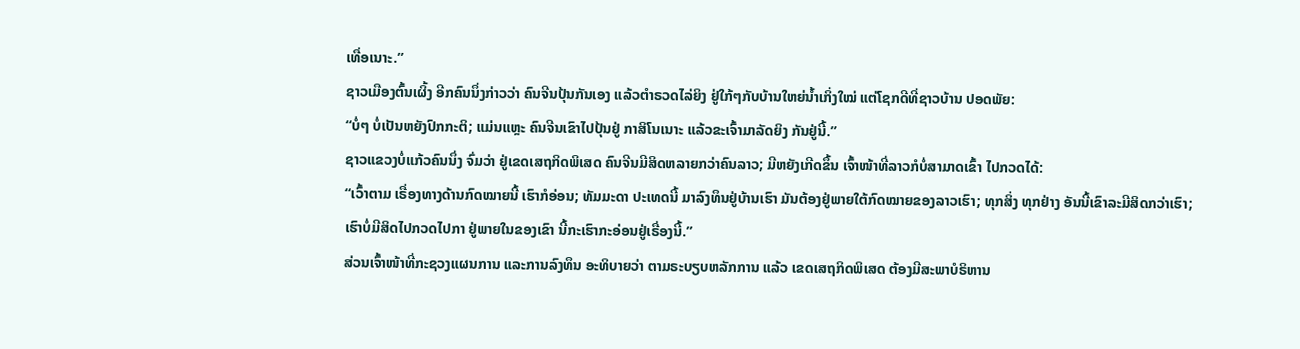ເທື່ອເນາະ.”
ຊາວເມືອງຕົ້ນເຜິ້ງ ອີກຄົນນຶ່ງກ່າວວ່າ ຄົນຈີນປຸ້ນກັນເອງ ແລ້ວຕຳຣວດໄລ່ຍິງ ຢູ່ໃກ້ໆກັບບ້ານໃຫຍ່ນ້ຳເກິ່ງໃໝ່ ແຕ່ໂຊກດີທີ່ຊາວບ້ານ ປອດພັຍ:
“ບໍ່ໆ ບໍ່ເປັນຫຍັງປົກກະຕິ; ແມ່ນແຫຼະ ຄົນຈີນເຂົາໄປປຸ້ນຢູ່ ກາສິໂນເນາະ ແລ້ວຂະເຈົ້າມາລັດຍິງ ກັນຢູ່ນີ້.”
ຊາວແຂວງບໍ່ແກ້ວຄົນນຶ່ງ ຈົ່ມວ່າ ຢູ່ເຂດເສຖກິດພິເສດ ຄົນຈີນມີສິດຫລາຍກວ່າຄົນລາວ; ມີຫຍັງເກີດຂຶ້ນ ເຈົ້າໜ້າທີ່ລາວກໍບໍ່ສາມາດເຂົ້າ ໄປກວດໄດ້:
“ເວົ້າຕາມ ເຣື່ອງທາງດ້ານກົດໝາຍນີ້ ເຮົາກໍອ່ອນ; ທັມມະດາ ປະເທດນີ້ ມາລົງທຶນຢູ່ບ້ານເຮົາ ມັນຕ້ອງຢູ່ພາຍໃຕ້ກົດໝາຍຂອງລາວເຮົາ; ທຸກສິ່ງ ທຸກຢ່າງ ອັນນີ້ເຂົາລະມີສິດກວ່າເຮົາ; ເຮົາບໍ່ມີສິດໄປກວດໄປກາ ຢູ່ພາຍໃນຂອງເຂົາ ນີ້ກະເຮົາກະອ່ອນຢູ່ເຣື່ອງນີ້.”
ສ່ວນເຈົ້າໜ້າທີ່ກະຊວງແຜນການ ແລະການລົງທຶນ ອະທິບາຍວ່າ ຕາມຣະບຽບຫລັກການ ແລ້ວ ເຂດເສຖກິດພິເສດ ຕ້ອງມີສະພາບໍຣິຫານ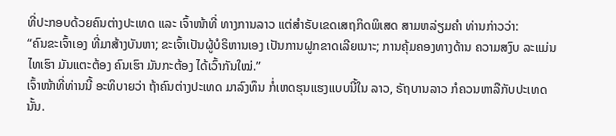ທີ່ປະກອບດ້ວຍຄົນຕ່າງປະເທດ ແລະ ເຈົ້າໜ້າທີ່ ທາງການລາວ ແຕ່ສຳຣັບເຂດເສຖກິດພິເສດ ສາມຫລ່ຽມຄຳ ທ່ານກ່າວວ່າ:
“ຄົນຂະເຈົ້າເອງ ທີ່ມາສ້າງບັນຫາ; ຂະເຈົ້າເປັນຜູ້ບໍຣິຫານເອງ ເປັນການຝູກຂາດເລີຍເນາະ; ການຄຸ້ມຄອງທາງດ້ານ ຄວາມສງົບ ລະແມ່ນ ໄທເຮົາ ມັນແຕະຕ້ອງ ຄົນເຮົາ ມັນກະຕ້ອງ ໄດ້ເວົ້າກັນໃໝ່.”
ເຈົ້າໜ້າທີ່ທ່ານນີ້ ອະທິບາຍວ່າ ຖ້າຄົນຕ່າງປະເທດ ມາລົງທຶນ ກໍ່ເຫດຮຸນແຮງແບບນີ້ໃນ ລາວ, ຣັຖບານລາວ ກໍຄວນຫາລືກັບປະເທດນັ້ນ.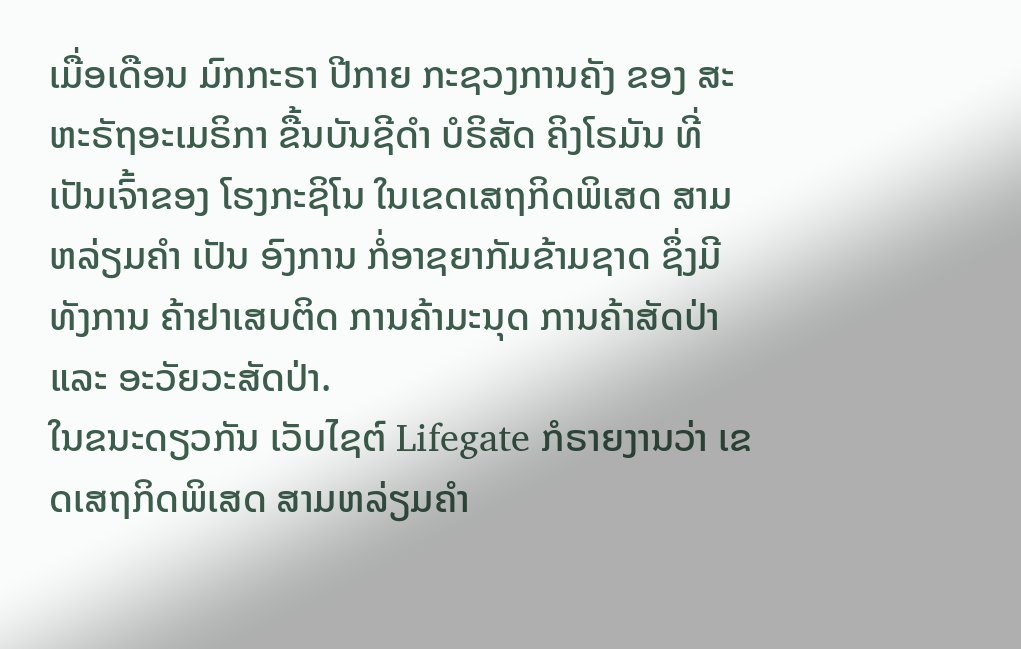ເມື່ອເດືອນ ມົກກະຣາ ປີກາຍ ກະຊວງການຄັງ ຂອງ ສະຫະຣັຖອະເມຣິກາ ຂື້ນບັນຊີດຳ ບໍຣິສັດ ຄິງໂຣມັນ ທີ່ເປັນເຈົ້າຂອງ ໂຮງກະຊິໂນ ໃນເຂດເສຖກິດພິເສດ ສາມຫລ່ຽມຄຳ ເປັນ ອົງການ ກໍ່ອາຊຍາກັມຂ້າມຊາດ ຊຶ່ງມີທັງການ ຄ້າຢາເສບຕິດ ການຄ້າມະນຸດ ການຄ້າສັດປ່າ ແລະ ອະວັຍວະສັດປ່າ.
ໃນຂນະດຽວກັນ ເວັບໄຊຕ໌ Lifegate ກໍຣາຍງານວ່າ ເຂດເສຖກິດພິເສດ ສາມຫລ່ຽມຄຳ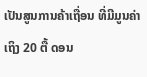ເປັນສູນການຄ້າເຖື່ອນ ທີ່ມີມູນຄ່າເຖິງ 20 ຕື້ ດອນ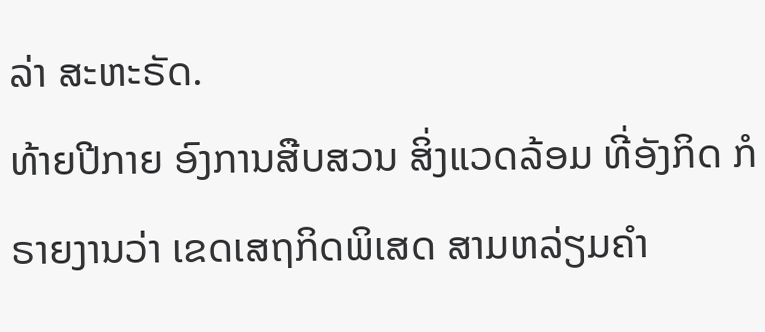ລ່າ ສະຫະຣັດ.
ທ້າຍປີກາຍ ອົງການສືບສວນ ສິ່ງແວດລ້ອມ ທີ່ອັງກິດ ກໍຣາຍງານວ່າ ເຂດເສຖກິດພິເສດ ສາມຫລ່ຽມຄຳ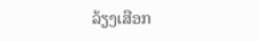ລ້ຽງເສືອກ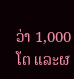ວ່າ 1,000 ໂຕ ແລະຜ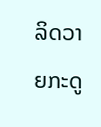ລິດວາຍກະດູ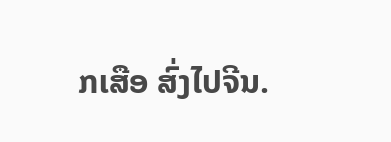ກເສືອ ສົ່ງໄປຈີນ.